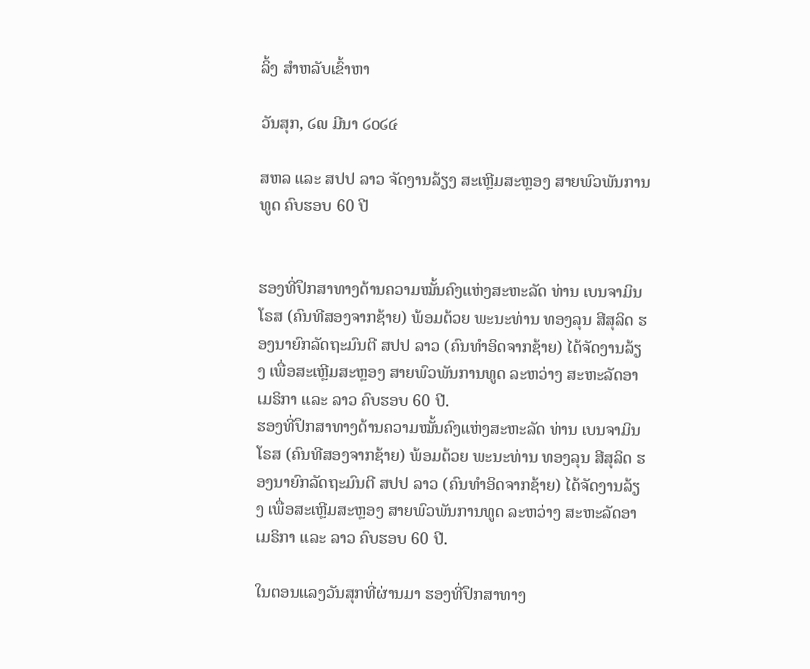ລິ້ງ ສຳຫລັບເຂົ້າຫາ

ວັນສຸກ, ໒໙ ມີນາ ໒໐໒໔

ສຫລ ແລະ ສປປ ລາວ ຈັດງານລ້ຽງ ສະເຫຼີມສະຫຼອງ ສາຍພົວພັນການທູດ ຄົບຮອບ 60 ປີ


ຮອງທີ່ປຶກສາທາງດ້ານຄວາມໝັ້ນຄົງແຫ່ງສະຫະລັດ ທ່ານ ເບນຈາມິນ ໂຣສ (ຄົນທີສອງຈາກຊ້າຍ) ພ້ອມດ້ວຍ ພະນະທ່ານ ທອງລຸນ ສີສຸລິດ ຮອງນາຍົກລັດຖະມົນຕີ ສປປ ລາວ (ຄົນທຳອິດຈາກຊ້າຍ) ໄດ້ຈັດງານລ້ຽງ ເພື່ອສະເຫຼີມສະຫຼອງ ສາຍພົວພັນການທູດ ລະຫວ່າງ ສະຫະລັດອາເມຣິກາ ແລະ ລາວ ຄົບຮອບ 60 ປີ.
ຮອງທີ່ປຶກສາທາງດ້ານຄວາມໝັ້ນຄົງແຫ່ງສະຫະລັດ ທ່ານ ເບນຈາມິນ ໂຣສ (ຄົນທີສອງຈາກຊ້າຍ) ພ້ອມດ້ວຍ ພະນະທ່ານ ທອງລຸນ ສີສຸລິດ ຮອງນາຍົກລັດຖະມົນຕີ ສປປ ລາວ (ຄົນທຳອິດຈາກຊ້າຍ) ໄດ້ຈັດງານລ້ຽງ ເພື່ອສະເຫຼີມສະຫຼອງ ສາຍພົວພັນການທູດ ລະຫວ່າງ ສະຫະລັດອາເມຣິກາ ແລະ ລາວ ຄົບຮອບ 60 ປີ.

ໃນຕອນແລງວັນສຸກທີ່ຜ່ານມາ ຮອງທີ່ປຶກສາທາງ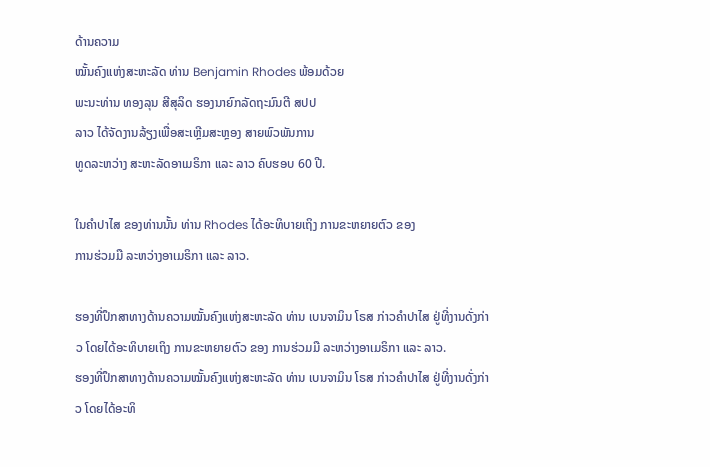ດ້ານຄວາມ
ໝັ້ນຄົງແຫ່ງສະຫະລັດ ທ່ານ Benjamin Rhodes ພ້ອມດ້ວຍ
ພະນະທ່ານ ທອງລຸນ ສີສຸລິດ ຮອງນາຍົກລັດຖະມົນຕີ ສປປ
ລາວ ໄດ້ຈັດງານລ້ຽງເພື່ອສະເຫຼີມສະຫຼອງ ສາຍພົວພັນການ
ທູດລະຫວ່າງ ສະຫະລັດອາເມຣິກາ ແລະ ລາວ ຄົບຮອບ 60 ປີ.

ໃນຄຳປາໄສ ຂອງທ່ານນັ້ນ ທ່ານ Rhodes ໄດ້ອະທິບາຍເຖິງ ການຂະຫຍາຍຕົວ ຂອງ
ການຮ່ວມມື ລະຫວ່າງອາເມຣິກາ ແລະ ລາວ.

ຮອງທີ່ປຶກສາທາງດ້ານຄວາມໝັ້ນຄົງແຫ່ງສະຫະລັດ ທ່ານ ເບນຈາມິນ ໂຣສ ກ່າວຄຳປາໄສ ຢູ່ທີ່ງານດັ່ງກ່າວ ໂດຍໄດ້ອະທິບາຍເຖິງ ການຂະຫຍາຍຕົວ ຂອງ ການຮ່ວມມື ລະຫວ່າງອາເມຣິກາ ແລະ ລາວ.
ຮອງທີ່ປຶກສາທາງດ້ານຄວາມໝັ້ນຄົງແຫ່ງສະຫະລັດ ທ່ານ ເບນຈາມິນ ໂຣສ ກ່າວຄຳປາໄສ ຢູ່ທີ່ງານດັ່ງກ່າວ ໂດຍໄດ້ອະທິ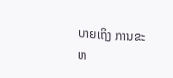ບາຍເຖິງ ການຂະຫ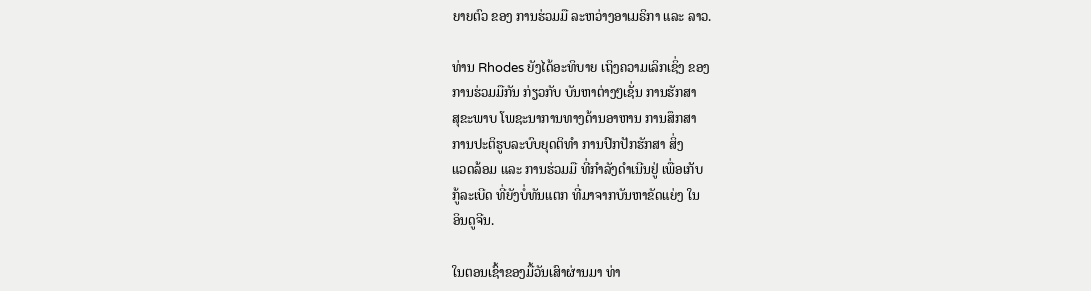ຍາຍຕົວ ຂອງ ການຮ່ວມມື ລະຫວ່າງອາເມຣິກາ ແລະ ລາວ.

ທ່ານ Rhodes ຍັງໄດ້ອະທິບາຍ ເຖິງຄວາມເລິກເຊິ່ງ ຂອງ
ການຮ່ວມມືກັນ ກ່ຽວກັບ ບັນຫາຕ່າງໆເຊັ່ນ ການຮັກສາ
ສຸຂະພາບ ໂພຊະນາການທາງດ້ານອາຫານ ການສຶກສາ
ການປະຕິຮູບລະບົບຍຸດຕິທຳ ການປົກປັກຮັກສາ ສິ່ງ
ແວດລ້ອມ ແລະ ການຮ່ວມມື ທີ່ກຳລັງດຳເນີນຢູ່ ເພື່ອເກັບ
ກູ້ລະເບີດ ທີ່ຍັງບໍ່ທັນແຕກ ທີ່ມາຈາກບັນຫາຂັດແຍ່ງ ໃນ
ອິນດູຈີນ.

ໃນຕອນເຊົ້າຂອງມື້ວັນເສົາຜ່ານມາ ທ່າ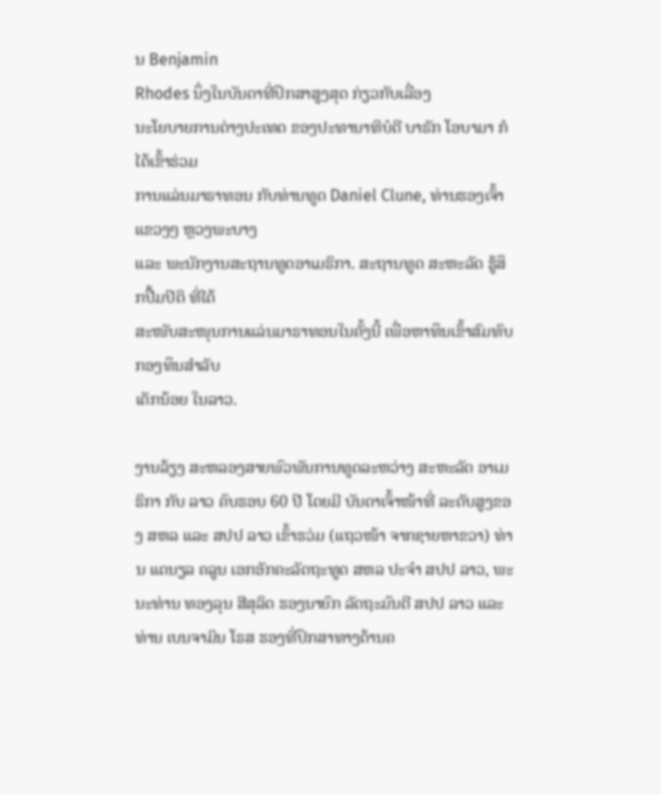ນ Benjamin
Rhodes ນຶ່ງໃນບັນດາທີ່ປຶກສາສູງສຸດ ກ່ຽວກັບເລື່ອງ
ນະໂຍບາຍການຕ່າງປະເທດ ຂອງປະທານາທິບໍດີ ບາຣັກ ໂອບາມາ ກໍໄດ້ເຂົ້າຮ່ວມ
ການແລ່ນມາຣາທອນ ກັບທ່ານທູດ Daniel Clune, ທ່ານຮອງເຈົ້າແຂວງໆ ຫຼວງພະບາງ
ແລະ ພະນັກງານສະຖານທູດອາເມຣິກາ. ສະຖານທູດ ສະຫະລັດ ຮູ້ສຶກປື້ມປິຕິ ທີ່ໄດ້
ສະໜັບສະໜຸນການແລ່ນມາຣາທອນໃນຄັ້ງນີ້ ເພື່ອຫາທຶນເຂົ້າສົມທົບກອງທຶນສຳລັບ
ເດັກນ້ອຍ ໃນລາວ.

ງານລ້ຽງ ສະຫລອງສາຍພົວພັນການທູດລະຫວ່າງ ສະຫະລັດ ອາເມຣິກາ ກັບ ລາວ ຄົບຮອບ 60 ປີ ໂດຍມີ ບັນດາເຈົ້າໜ້າທີ່ ລະດັບສູງຂອງ ສຫລ ແລະ ສປປ ລາວ ເຂົ້າຮວ່ມ (ແຖວໜ້າ ຈາກຊາຍຫາຂວາ) ທ່ານ ແດນຽລ ຄລູນ ເອກອັກຄະລັດຖະທູດ ສຫລ ປະຈຳ ສປປ ລາວ, ພະນະທ່ານ ທອງລຸນ ສີສຸລິດ ຮອງນາຍົກ ລັດຖະມົນຕີ ສປປ ລາວ ແລະ ທ່ານ ເບນຈາມິນ ໂຣສ ຮອງທີ່ປຶກສາທາງດ້ານຄ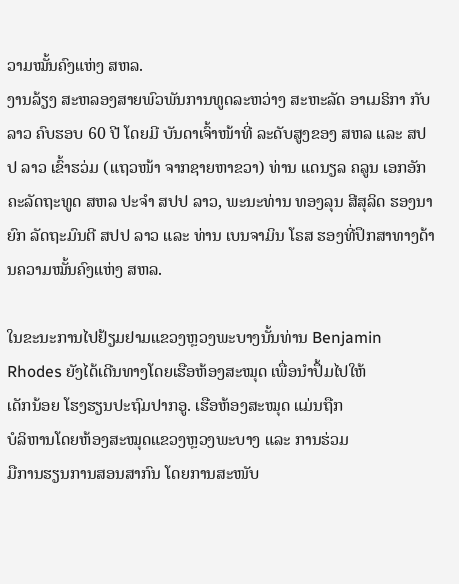ວາມໝັ້ນຄົງແຫ່ງ ສຫລ.
ງານລ້ຽງ ສະຫລອງສາຍພົວພັນການທູດລະຫວ່າງ ສະຫະລັດ ອາເມຣິກາ ກັບ ລາວ ຄົບຮອບ 60 ປີ ໂດຍມີ ບັນດາເຈົ້າໜ້າທີ່ ລະດັບສູງຂອງ ສຫລ ແລະ ສປປ ລາວ ເຂົ້າຮວ່ມ (ແຖວໜ້າ ຈາກຊາຍຫາຂວາ) ທ່ານ ແດນຽລ ຄລູນ ເອກອັກຄະລັດຖະທູດ ສຫລ ປະຈຳ ສປປ ລາວ, ພະນະທ່ານ ທອງລຸນ ສີສຸລິດ ຮອງນາຍົກ ລັດຖະມົນຕີ ສປປ ລາວ ແລະ ທ່ານ ເບນຈາມິນ ໂຣສ ຮອງທີ່ປຶກສາທາງດ້ານຄວາມໝັ້ນຄົງແຫ່ງ ສຫລ.

ໃນຂະນະການໄປຢ້ຽມຢາມແຂວງຫຼວງພະບາງນັ້ນທ່ານ Benjamin
Rhodes ຍັງໄດ້ເດີນທາງໂດຍເຮືອຫ້ອງສະໝຸດ ເພື່ອນຳປຶ້ມໄປໃຫ້
ເດັກນ້ອຍ ໂຮງຮຽນປະຖົມປາກອູ. ເຮືອຫ້ອງສະໝຸດ ແມ່ນຖືກ
ບໍລິຫານໂດຍຫ້ອງສະໝຸດແຂວງຫຼວງພະບາງ ແລະ ການຮ່ວມ
ມືການຮຽນການສອນສາກົນ ໂດຍການສະໜັບ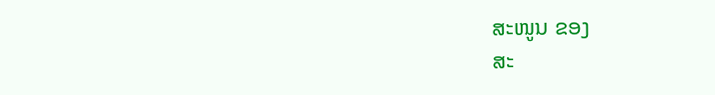ສະໜູນ ຂອງ
ສະ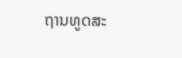ຖານທູດສະ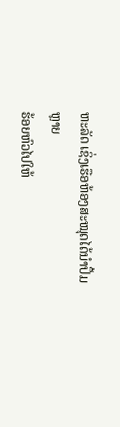ຫະລັດ ເຊິ່ງເຮືອຫ້ອງສະໝຸດໄດ້ນໍາປຶ້ມຫຼາຍ
ຮ້ອຍຫົວໄປໃຫ້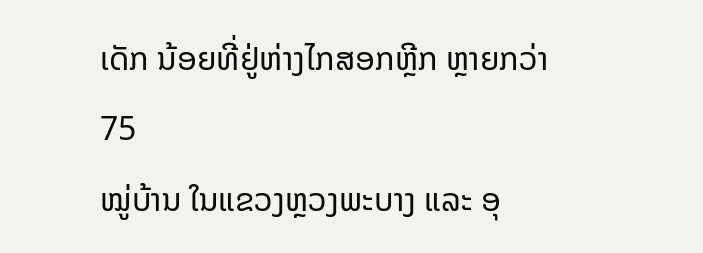ເດັກ ນ້ອຍທີ່ຢູ່ຫ່າງໄກສອກຫຼີກ ຫຼາຍກວ່າ 75
ໝູ່ບ້ານ ໃນແຂວງຫຼວງພະບາງ ແລະ ອຸ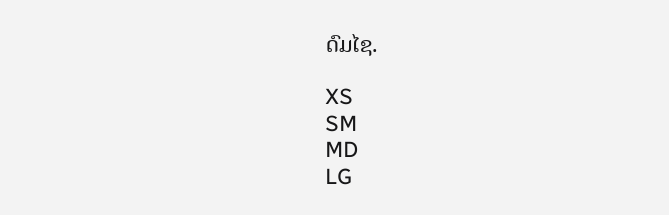ດົມໄຊ.

XS
SM
MD
LG